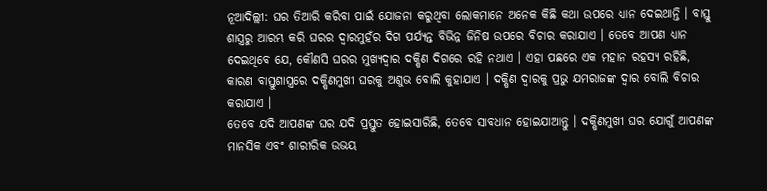ନୂଆଦିଲ୍ଲୀ: ଘର ତିଆରି କରିବା ପାଇଁ ଯୋଜନା କରୁଥିବା ଲୋକମାନେ ଅନେକ କିଛି କଥା ଉପରେ ଧ୍ୟାନ ଦେଇଥାନ୍ତି । ବାସ୍ତୁ ଶାସ୍ତ୍ରରୁ ଆରମ୍ଭ କରି ଘରର ଦ୍ୱାରମୁହଁର ଦିଗ ପର୍ଯ୍ୟନ୍ତ ବିଭିନ୍ନ ଜିନିଷ ଉପରେ ବିଚାର କରାଯାଏ । ତେବେ ଆପଣ ଧ୍ୟାନ ଦେଇଥିବେ ଯେ, କୌଣସି ଘରର ମୁଖ୍ୟଦ୍ୱାର ଦକ୍ଷିଣ ଦିଗରେ ରହି ନଥାଏ । ଏହା ପଛରେ ଏକ ମହାନ ରହସ୍ୟ ରହିଛି, କାରଣ ବାସ୍ତୁଶାସ୍ତ୍ରରେ ଦକ୍ଷିଣମୁଖୀ ଘରକୁ ଅଶୁଭ ବୋଲି କୁହାଯାଏ । ଦକ୍ଷିଣ ଦ୍ୱାରକୁ ପ୍ରଭୁ ଯମରାଜଙ୍କ ଦ୍ୱାର ବୋଲି ବିଚାର କରାଯାଏ ।
ତେବେ ଯଦି ଆପଣଙ୍କ ଘର ଯଦି ପ୍ରସ୍ତୁତ ହୋଇସାରିଛି, ତେବେ ସାବଧାନ ହୋଇଯାଆନ୍ତୁ । ଦକ୍ଷିଣମୁଖୀ ଘର ଯୋଗୁଁ ଆପଣଙ୍କ ମାନସିକ ଏବଂ ଶାରୀରିକ ଉଭୟ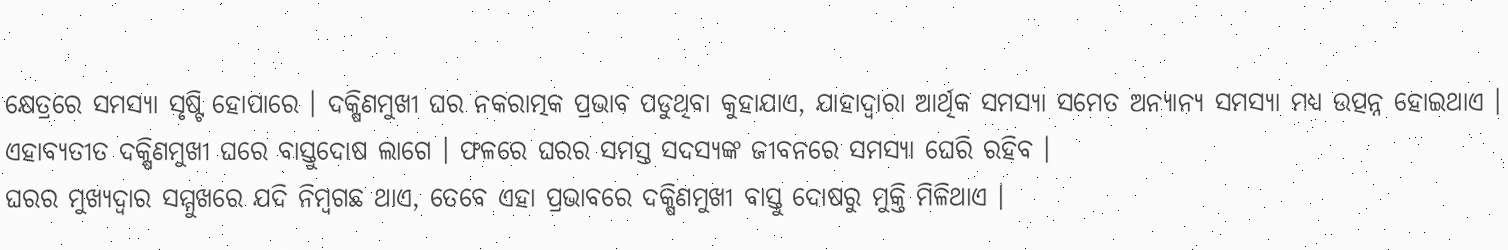କ୍ଷେତ୍ରରେ ସମସ୍ୟା ସୃଷ୍ଟି ହୋପାରେ । ଦକ୍ଷିଣମୁଖୀ ଘର ନକରାତ୍ମକ ପ୍ରଭାବ ପଡୁଥିବା କୁହାଯାଏ, ଯାହାଦ୍ୱାରା ଆର୍ଥିକ ସମସ୍ୟା ସମେତ ଅନ୍ୟାନ୍ୟ ସମସ୍ୟା ମଧ୍ୟ ଉତ୍ପନ୍ନ ହୋଇଥାଏ । ଏହାବ୍ୟତୀତ ଦକ୍ଷିଣମୁଖୀ ଘରେ ବାସ୍ତୁଦୋଷ ଲାଗେ । ଫଳରେ ଘରର ସମସ୍ତ ସଦସ୍ୟଙ୍କ ଜୀବନରେ ସମସ୍ୟା ଘେରି ରହିବ ।
ଘରର ମୁଖ୍ୟଦ୍ୱାର ସମ୍ମୁଖରେ ଯଦି ନିମ୍ବଗଛ ଥାଏ, ତେବେ ଏହା ପ୍ରଭାବରେ ଦକ୍ଷିଣମୁଖୀ ବାସ୍ତୁ ଦୋଷରୁ ମୁକ୍ତି ମିଳିଥାଏ ।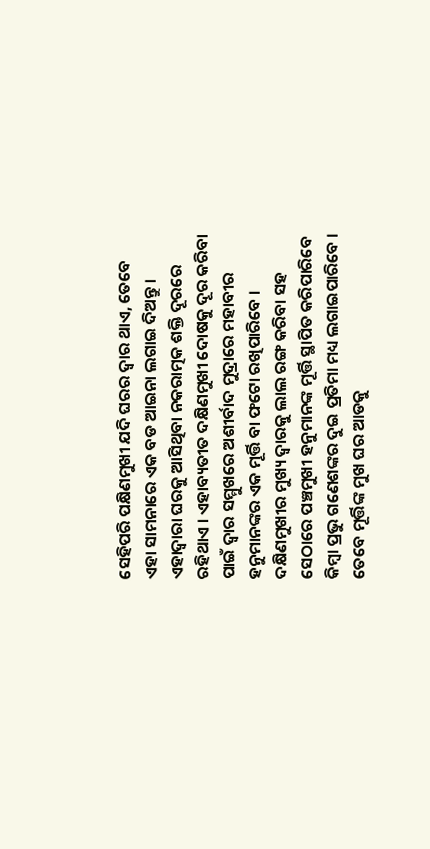ସେହିପରି ପକ୍ଷିଣମୁଖୀ ଯଦି ଘରର ଦ୍ୱାର ଥାଏ, ତେବେ ଏହା ସାମନାରେ ଏକ ବଡ ଆଇନା ଲଗାଇ ଦିଅନ୍ତୁ । ଏହାଦ୍ୱାରା ଘରକୁ ଆସିଥିବା ନକରାତ୍ମକ ଶକ୍ତି ଦୂରରେ ରହିଥାଏ । ଏହାବ୍ୟତୀତ ଦକ୍ଷିଣମୁଖୀ ଦୋଷକୁ ଦୂର କରିବା ପାଇଁ ଦ୍ୱାର ସମ୍ମୁଖରେ ଅଶୀର୍ବାଦ ମୁଦ୍ରାରେ ମହାବୀର ହନୁମାନଙ୍କର ଏକ ମୂର୍ତ୍ତି ବା ଫଟୋ ରଖିପାରିବେ । ଦକ୍ଷିଣମୁଖୀର ମୁଖ୍ୟ ଦ୍ୱାରକୁ ଲାଲ ରଙ୍ଗ କରିବା ସହ ସେଠାରେ ପଞ୍ଚମୁଖୀ ହନୁମାନଙ୍କ ମୂର୍ତ୍ତି ସ୍ଥାପିତ କରିପାରିବେ କିମ୍ବା ପ୍ରଭୁ ଗଣେଶଙ୍କର ଦୁଇ ପ୍ରତିମା ମଧ୍ୟ ଲଗାଇପାରିବେ । ତେବେ ମୂର୍ତ୍ତିଙ୍କ ମୁଖ ଘର ଆଡକୁ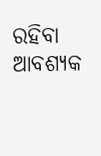ରହିବା ଆବଶ୍ୟକ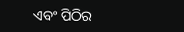ଏବଂ ପିଠିର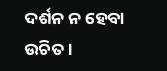ଦର୍ଶନ ନ ହେବା ଉଚିତ ।